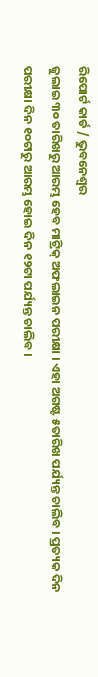ରିପୋର୍ଟ କାର୍ଡ / ଭୁବନେଶ୍ୱର
ଜୁଲାଇ ୩୦ ତାରିଖରୁ ଆରମ୍ଭ ହେବ ମାଟ୍ରିକ୍ ଅଫଲାଇନ ପରୀକ୍ଷା । ଏହା ଅଗଷ୍ଟ ୫ତାରିଖ ପର୍ଯ୍ୟନ୍ତ ଚାଲିବ । ପ୍ରତ୍ୟକ ଦିନ ପରୀକ୍ଷା ଦିନ ୧୦ଟାରୁ ଆରମ୍ଭ ହୋଇ ଦିନ ୧୨ଟା ପର୍ଯ୍ୟନ୍ତ ଚାଲିବ ।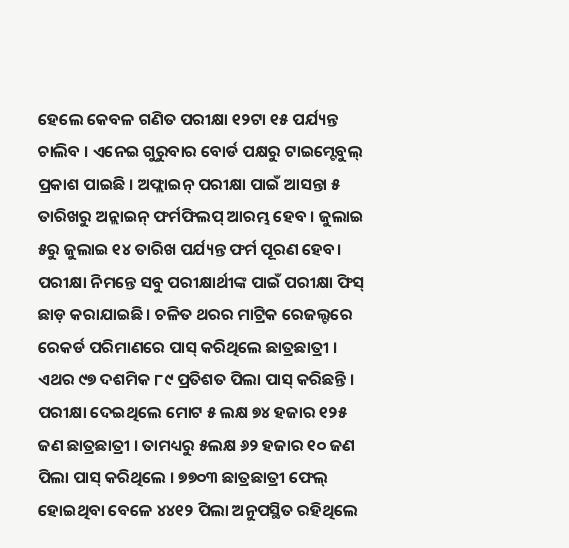ହେଲେ କେବଳ ଗଣିତ ପରୀକ୍ଷା ୧୨ଟା ୧୫ ପର୍ଯ୍ୟନ୍ତ ଚାଲିବ । ଏନେଇ ଗୁରୁବାର ବୋର୍ଡ ପକ୍ଷରୁ ଟାଇମ୍ଟେବୁଲ୍ ପ୍ରକାଶ ପାଇଛି । ଅଫ୍ଲାଇନ୍ ପରୀକ୍ଷା ପାଇଁ ଆସନ୍ତା ୫ ତାରିଖରୁ ଅନ୍ଲାଇନ୍ ଫର୍ମଫିଲପ୍ ଆରମ୍ଭ ହେବ । ଜୁଲାଇ ୫ରୁ ଜୁଲାଇ ୧୪ ତାରିଖ ପର୍ଯ୍ୟନ୍ତ ଫର୍ମ ପୂରଣ ହେବ। ପରୀକ୍ଷା ନିମନ୍ତେ ସବୁ ପରୀକ୍ଷାର୍ଥୀଙ୍କ ପାଇଁ ପରୀକ୍ଷା ଫିସ୍ ଛାଡ଼ କରାଯାଇଛି । ଚଳିତ ଥରର ମାଟ୍ରିକ ରେଜଲ୍ଟରେ ରେକର୍ଡ ପରିମାଣରେ ପାସ୍ କରିଥିଲେ ଛାତ୍ରଛାତ୍ରୀ । ଏଥର ୯୭ ଦଶମିକ ୮୯ ପ୍ରତିଶତ ପିଲା ପାସ୍ କରିଛନ୍ତି । ପରୀକ୍ଷା ଦେଇଥିଲେ ମୋଟ ୫ ଲକ୍ଷ ୭୪ ହଜାର ୧୨୫ ଜଣ ଛାତ୍ରଛାତ୍ରୀ । ତାମଧ୍ୟରୁ ୫ଲକ୍ଷ ୬୨ ହଜାର ୧୦ ଜଣ ପିଲା ପାସ୍ କରିଥିଲେ । ୭୭୦୩ ଛାତ୍ରଛାତ୍ରୀ ଫେଲ୍ ହୋଇଥିବା ବେଳେ ୪୪୧୨ ପିଲା ଅନୁପସ୍ଥିତ ରହିଥିଲେ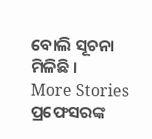ବୋଲି ସୂଚନା ମିଳିଛି ।
More Stories
ପ୍ରଫେସରଙ୍କ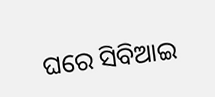ଘରେ ସିବିଆଇ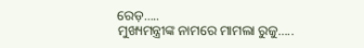ରେଡ଼…..
ମୁଖ୍ୟମନ୍ତ୍ରୀଙ୍କ ନାମରେ ମାମଲା ରୁଜୁ…..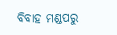ବିବାହ ମଣ୍ଡପରୁ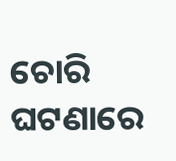ଚୋରି ଘଟଣାରେ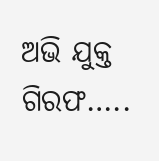ଅଭି ଯୁକ୍ତ ଗିରଫ…..